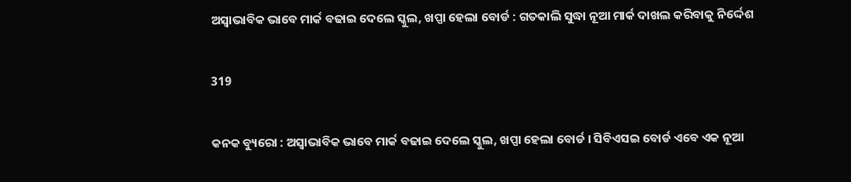ଅସ୍ୱାଭାବିକ ଭାବେ ମାର୍କ ବଢାଇ ଦେଲେ ସ୍କୁଲ, ଖପ୍ପା ହେଲା ବୋର୍ଡ : ଗତକାଲି ସୁଦ୍ଧା ନୂଆ ମାର୍କ ଦାଖଲ କରିବାକୁ ନିର୍ଦ୍ଦେଶ

319

କନକ ବ୍ୟୁରୋ : ଅସ୍ୱାଭାବିକ ଭାବେ ମାର୍କ ବଢାଇ ଦେଲେ ସ୍କୁଲ, ଖପ୍ପା ହେଲା ବୋର୍ଡ । ସିବିଏସଇ ବୋର୍ଡ ଏବେ ଏକ ନୂଆ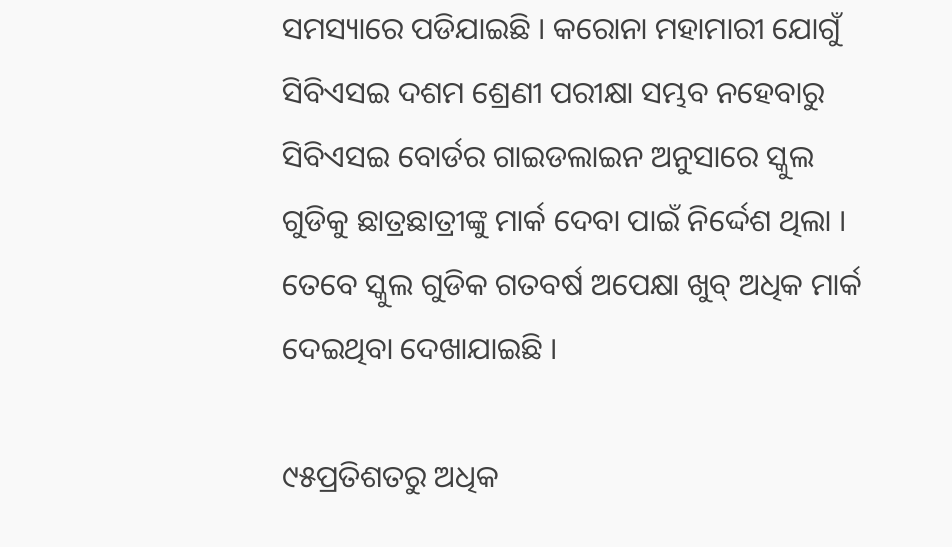ସମସ୍ୟାରେ ପଡିଯାଇଛି । କରୋନା ମହାମାରୀ ଯୋଗୁଁ ସିବିଏସଇ ଦଶମ ଶ୍ରେଣୀ ପରୀକ୍ଷା ସମ୍ଭବ ନହେବାରୁ ସିବିଏସଇ ବୋର୍ଡର ଗାଇଡଲାଇନ ଅନୁସାରେ ସ୍କୁଲ ଗୁଡିକୁ ଛାତ୍ରଛାତ୍ରୀଙ୍କୁ ମାର୍କ ଦେବା ପାଇଁ ନିର୍ଦ୍ଦେଶ ଥିଲା । ତେବେ ସ୍କୁଲ ଗୁଡିକ ଗତବର୍ଷ ଅପେକ୍ଷା ଖୁବ୍ ଅଧିକ ମାର୍କ ଦେଇଥିବା ଦେଖାଯାଇଛି ।

୯୫ପ୍ରତିଶତରୁ ଅଧିକ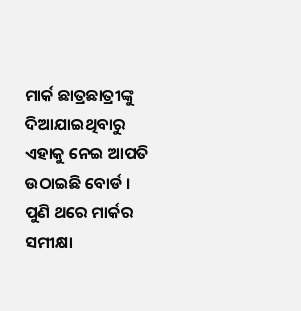ମାର୍କ ଛାତ୍ରଛାତ୍ରୀଙ୍କୁ ଦିଆଯାଇଥିବାରୁ ଏହାକୁ ନେଇ ଆପତି ଉଠାଇଛି ବୋର୍ଡ । ପୁଣି ଥରେ ମାର୍କର ସମୀକ୍ଷା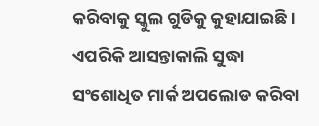କରିବାକୁ ସ୍କୁଲ ଗୁଡିକୁ କୁହାଯାଇଛି । ଏପରିକି ଆସନ୍ତାକାଲି ସୁଦ୍ଧା ସଂଶୋଧିତ ମାର୍କ ଅପଲୋଡ କରିବା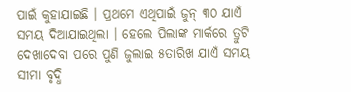ପାଇଁ କୁହାଯାଇଛି । ପ୍ରଥମେ ଏଥିପାଇଁ ଜୁନ୍ ୩୦ ଯାଏଁ ସମୟ ଦିଆଯାଇଥିଲା । ହେଲେ ପିଲାଙ୍କ ମାର୍କରେ ତ୍ରୁଟି ଦେଖାଦେବା ପରେ ପୁଣି ଜୁଲାଇ ୫ତାରିଖ ଯାଏଁ ସମୟ ସୀମା ବୃଦ୍ଧି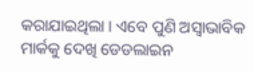କରାଯାଇଥିଲା । ଏବେ ପୁଣି ଅସ୍ୱାଭାବିକ ମାର୍କକୁ ଦେଖି ଡେଡଲାଇନ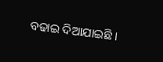ବଢାଇ ଦିଆଯାଇଛି ।